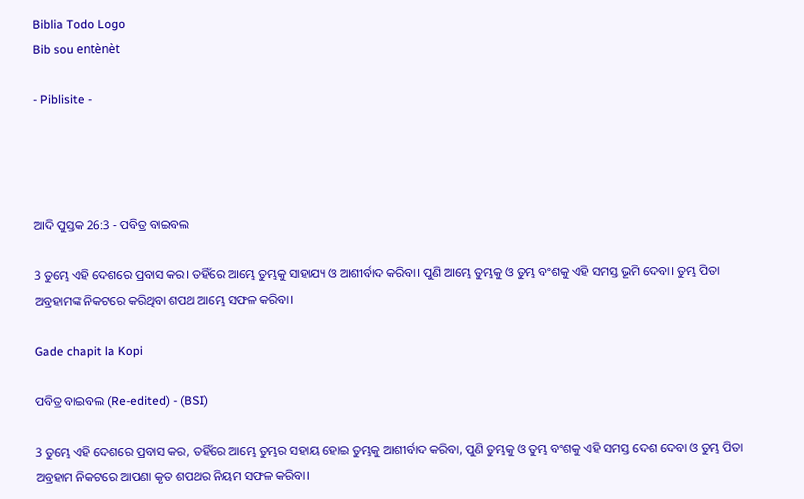Biblia Todo Logo
Bib sou entènèt

- Piblisite -




ଆଦି ପୁସ୍ତକ 26:3 - ପବିତ୍ର ବାଇବଲ

3 ତୁମ୍ଭେ ଏହି ଦେଶରେ ପ୍ରବାସ କର। ତହିଁରେ ଆମ୍ଭେ ତୁମ୍ଭକୁ ସାହାଯ୍ୟ ଓ ଆଶୀର୍ବାଦ କରିବା। ପୁଣି ଆମ୍ଭେ ତୁମ୍ଭକୁ ଓ ତୁମ୍ଭ ବଂଶକୁ ଏହି ସମସ୍ତ ଭୂମି ଦେବା। ତୁମ୍ଭ ପିତା ଅବ୍ରହାମଙ୍କ ନିକଟରେ କରିଥିବା ଶପଥ ଆମ୍ଭେ ସଫଳ କରିବା।

Gade chapit la Kopi

ପବିତ୍ର ବାଇବଲ (Re-edited) - (BSI)

3 ତୁମ୍ଭେ ଏହି ଦେଶରେ ପ୍ରବାସ କର, ତହିଁରେ ଆମ୍ଭେ ତୁମ୍ଭର ସହାୟ ହୋଇ ତୁମ୍ଭକୁ ଆଶୀର୍ବାଦ କରିବା, ପୁଣି ତୁମ୍ଭକୁ ଓ ତୁମ୍ଭ ବଂଶକୁ ଏହି ସମସ୍ତ ଦେଶ ଦେବା ଓ ତୁମ୍ଭ ପିତା ଅବ୍ରହାମ ନିକଟରେ ଆପଣା କୃତ ଶପଥର ନିୟମ ସଫଳ କରିବା।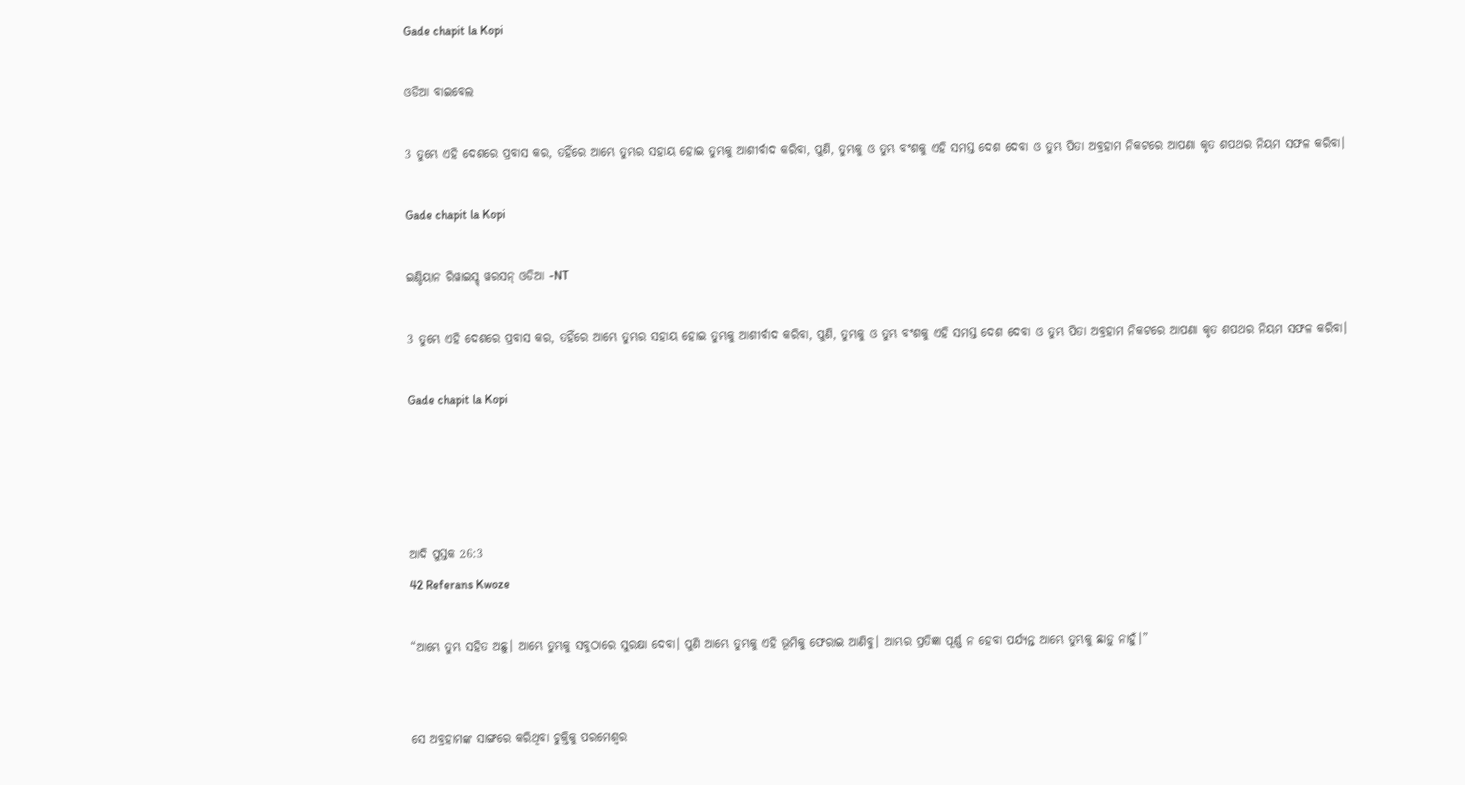Gade chapit la Kopi

ଓଡିଆ ବାଇବେଲ

3 ତୁମ୍ଭେ ଏହି ଦେଶରେ ପ୍ରବାସ କର, ତହିଁରେ ଆମ୍ଭେ ତୁମ୍ଭର ସହାୟ ହୋଇ ତୁମ୍ଭକୁ ଆଶୀର୍ବାଦ କରିବା, ପୁଣି, ତୁମ୍ଭକୁ ଓ ତୁମ୍ଭ ବଂଶକୁ ଏହି ସମସ୍ତ ଦେଶ ଦେବା ଓ ତୁମ୍ଭ ପିତା ଅବ୍ରହାମ ନିକଟରେ ଆପଣା କୃତ ଶପଥର ନିୟମ ସଫଳ କରିବା।

Gade chapit la Kopi

ଇଣ୍ଡିୟାନ ରିୱାଇସ୍ଡ୍ ୱରସନ୍ ଓଡିଆ -NT

3 ତୁମ୍ଭେ ଏହି ଦେଶରେ ପ୍ରବାସ କର, ତହିଁରେ ଆମ୍ଭେ ତୁମ୍ଭର ସହାୟ ହୋଇ ତୁମ୍ଭକୁ ଆଶୀର୍ବାଦ କରିବା, ପୁଣି, ତୁମ୍ଭକୁ ଓ ତୁମ୍ଭ ବଂଶକୁ ଏହି ସମସ୍ତ ଦେଶ ଦେବା ଓ ତୁମ୍ଭ ପିତା ଅବ୍ରହାମ ନିକଟରେ ଆପଣା କୃତ ଶପଥର ନିୟମ ସଫଳ କରିବା।

Gade chapit la Kopi




ଆଦି ପୁସ୍ତକ 26:3
42 Referans Kwoze

“ଆମ୍ଭେ ତୁମ୍ଭ ସହିତ ଅଛୁ। ଆମ୍ଭେ ତୁମ୍ଭକୁ ସବୁଠାରେ ସୁରକ୍ଷା ଦେବା। ପୁଣି ଆମ୍ଭେ ତୁମ୍ଭକୁ ଏହି ଭୂମିକୁ ଫେରାଇ ଆଣିବୁ। ଆମ୍ଭର ପ୍ରତିଜ୍ଞା ପୂର୍ଣ୍ଣ ନ ହେବା ପର୍ଯ୍ୟନ୍ତ ଆମ୍ଭେ ତୁମ୍ଭକୁ ଛାଡ଼ୁ ନାହୁଁ।”


ସେ ଅବ୍ରହାମଙ୍କ ସାଙ୍ଗରେ କରିଥିବା ଚୁକ୍ତିକୁ ପରମେଶ୍ୱର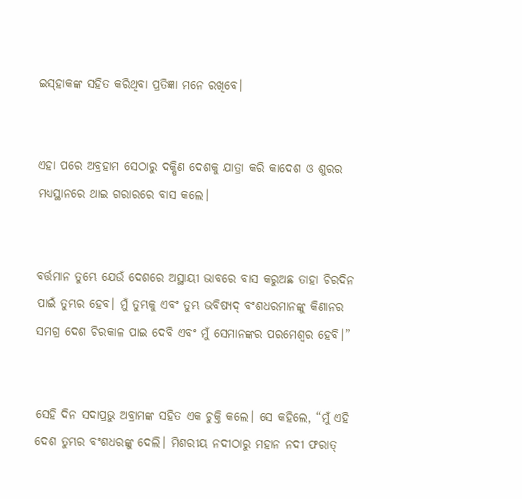ଇସ୍‌ହାକଙ୍କ ସହିତ କରିଥିବା ପ୍ରତିଜ୍ଞା ମନେ ରଖିବେ।


ଏହା ପରେ ଅବ୍ରହାମ ସେଠାରୁ ଦକ୍ଷିଣ ଦେଶକୁ ଯାତ୍ରା କରି କାଦେଶ ଓ ଶୁରର ମଧ୍ୟସ୍ଥାନରେ ଥାଇ ଗରାରରେ ବାସ କଲେ।


ବର୍ତ୍ତମାନ ତୁମ୍ଭେ ଯେଉଁ ଦେଶରେ ଅସ୍ଥାୟୀ ଭାବରେ ବାସ କରୁଅଛ ତାହା ଚିରଦିନ ପାଇଁ ତୁମ୍ଭର ହେବ। ମୁଁ ତୁମ୍ଭକୁ ଏବଂ ତୁମ୍ଭ ଭବିଷ୍ୟ‌ଦ୍‌ ବଂଶଧରମାନଙ୍କୁ କିଣାନର ସମଗ୍ର ଦେଶ ଚିରକାଳ ପାଇ ଦେବି ଏବଂ ମୁଁ ସେମାନଙ୍କର ପରମେଶ୍ୱର ହେବି।”


ସେହି ଦିନ ସଦାପ୍ରଭୁ ଅବ୍ରାମଙ୍କ ସହିତ ଏକ ଚୁକ୍ତି କଲେ। ସେ କହିଲେ, “ମୁଁ ଏହି ଦେଶ ତୁମ୍ଭର ବଂଶଧରଙ୍କୁ ଦେଲି। ମିଶରୀୟ ନଦୀଠାରୁ ମହାନ ନଦୀ ଫରାତ୍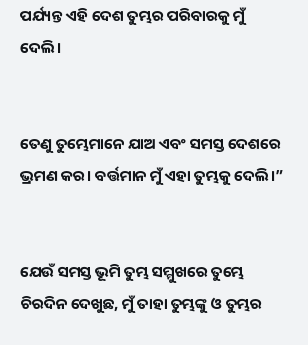ପର୍ଯ୍ୟନ୍ତ ଏହି ଦେଶ ତୁମ୍ଭର ପରିବାରକୁ ମୁଁ ଦେଲି।


ତେଣୁ ତୁମ୍ଭେମାନେ ଯାଅ ଏବଂ ସମସ୍ତ ଦେଶରେ ଭ୍ରମଣ କର। ବର୍ତ୍ତମାନ ମୁଁ ଏହା ତୁମ୍ଭକୁ ଦେଲି।”


ଯେଉଁ ସମସ୍ତ ଭୂମି ତୁମ୍ଭ ସମ୍ମୁଖରେ ତୁମ୍ଭେ ଚିରଦିନ ଦେଖୁଛ, ମୁଁ ତାହା ତୁମ୍ଭଙ୍କୁ ଓ ତୁମ୍ଭର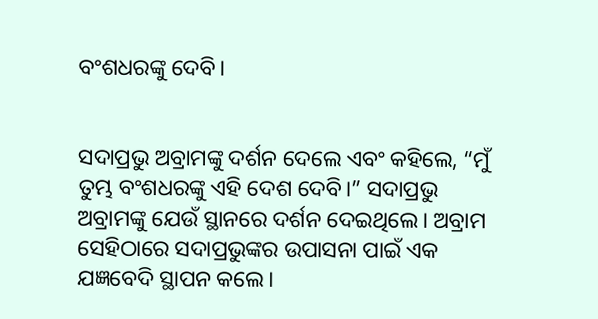ବଂଶଧରଙ୍କୁ ଦେବି।


ସଦାପ୍ରଭୁ ଅବ୍ରାମଙ୍କୁ ଦର୍ଶନ ଦେଲେ ଏବଂ କହିଲେ, “ମୁଁ ତୁମ୍ଭ ବଂଶଧରଙ୍କୁ ଏହି ଦେଶ ଦେବି।” ସଦାପ୍ରଭୁ ଅବ୍ରାମଙ୍କୁ ଯେଉଁ ସ୍ଥାନରେ ଦର୍ଶନ ଦେଇଥିଲେ। ଅବ୍ରାମ ସେହିଠାରେ ସଦାପ୍ରଭୁଙ୍କର ଉପାସନା ପାଇଁ ଏକ ଯଜ୍ଞବେଦି ସ୍ଥାପନ କଲେ।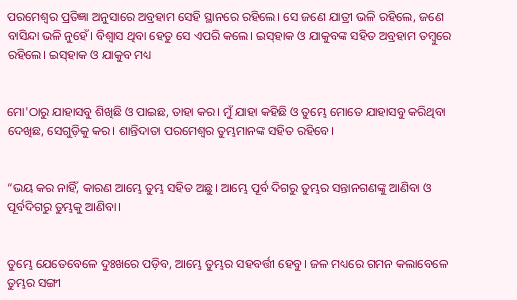ପରମେଶ୍ୱର ପ୍ରତିଜ୍ଞା ଅନୁସାରେ ଅବ୍ରହାମ ସେହି ସ୍ଥାନରେ ରହିଲେ। ସେ ଜଣେ ଯାତ୍ରୀ ଭଳି ରହିଲେ, ଜଣେ ବାସିନ୍ଦା ଭଳି ନୁହେଁ। ବିଶ୍ୱାସ ଥିବା ହେତୁ ସେ ଏପରି କଲେ। ଇସ୍‌ହାକ ଓ ଯାକୁବଙ୍କ ସହିତ ଅବ୍ରହାମ ତମ୍ବୁରେ ରହିଲେ। ଇସ୍‌ହାକ ଓ ଯାକୁବ ମଧ୍ୟ


ମୋ'ଠାରୁ ଯାହାସବୁ ଶିଖିଛି ଓ ପାଇଛ, ତାହା କର। ମୁଁ ଯାହା କହିଛି ଓ ତୁମ୍ଭେ ମୋତେ ଯାହାସବୁ କରିଥିବା ଦେଖିଛ, ସେଗୁଡ଼ିକୁ କର। ଶାନ୍ତିଦାତା ପରମେଶ୍ୱର ତୁମ୍ଭମାନଙ୍କ ସହିତ ରହିବେ।


“ଭୟ କର ନାହିଁ, କାରଣ ଆମ୍ଭେ ତୁମ୍ଭ ସହିତ ଅଛୁ। ଆମ୍ଭେ ପୂର୍ବ ଦିଗରୁ ତୁମ୍ଭର ସନ୍ତାନଗଣଙ୍କୁ ଆଣିବା ଓ ପୂର୍ବଦିଗରୁ ତୁମ୍ଭକୁ ଆଣିବା।


ତୁମ୍ଭେ ଯେତେବେଳେ ଦୁଃଖରେ ପଡ଼ିବ, ଆମ୍ଭେ ତୁମ୍ଭର ସହବର୍ତ୍ତୀ ହେବୁ। ଜଳ ମଧ୍ୟରେ ଗମନ କଲାବେଳେ ତୁମ୍ଭର ସଙ୍ଗୀ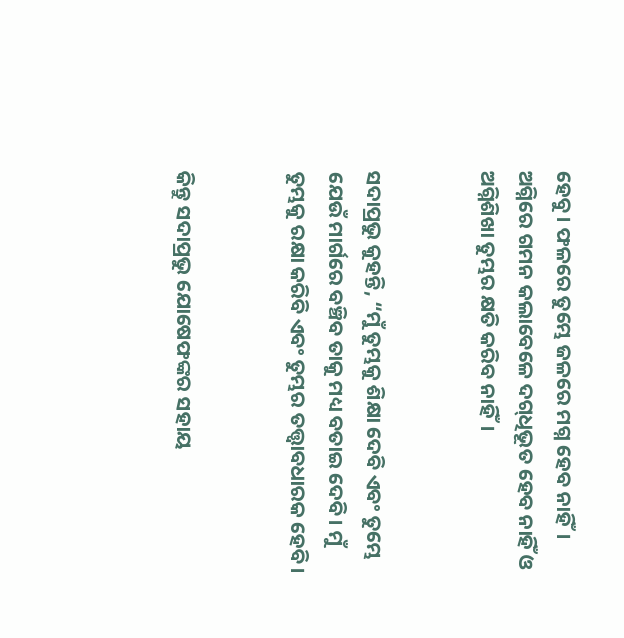ହେବୁ। ଫଳରେ ତୁମ୍ଭେ ଜଳରେ ମଗ୍ନ ହେବ ନାହିଁ। ଅଗ୍ନିରେ ଗମନ କଲାବେଳେ ଦ‌ଗ୍‌ଧିଭୂତ ହେବ ନାହିଁ ଓ ଅଗ୍ନିଶିଖା ତୁମ୍ଭର କ୍ଷତି କରିବ ନାହିଁ।


ସଦାପ୍ରଭୁ କୁହନ୍ତି, “ମୁଁ ତୁମ୍ଭକୁ ଶିକ୍ଷା ଦେବି ଏବଂ ତୁମ୍ଭେ ଯେଉଁ ମାର୍ଗରେ ବଞ୍ଚିବ ତାକୁ ମଧ୍ୟ ବତାଇ ଦେବି। ମୁଁ ତୁମ୍ଭକୁ ରକ୍ଷା କରିବି ଏବଂ ତୁମ୍ଭର ତତ୍ତ୍ୱାବଧାରକ ହେବି।


କିନ୍ତୁ ସଦାପ୍ରଭୁ ଯୋଷେଫଙ୍କର ସହାୟ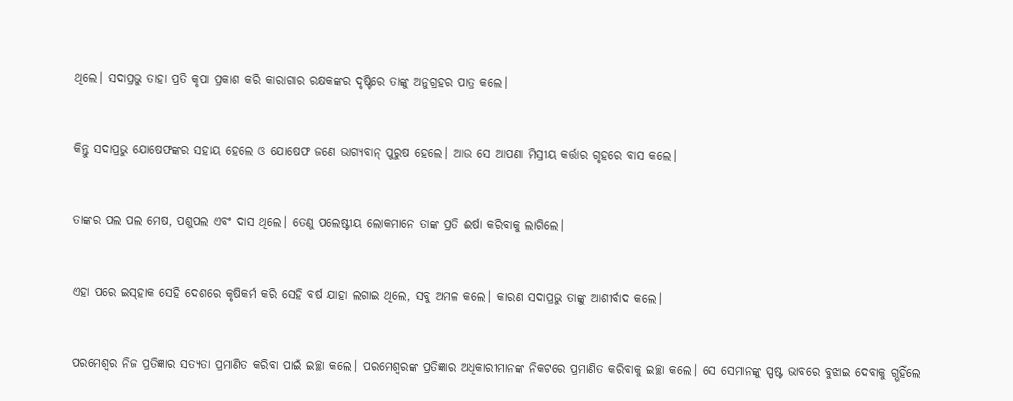ଥିଲେ। ସଦାପ୍ରଭୁ ତାହା ପ୍ରତି କୃପା ପ୍ରକାଶ କରି କାରାଗାର ରକ୍ଷକଙ୍କର ଦୃଷ୍ଟିରେ ତାଙ୍କୁ ଅନୁଗ୍ରହର ପାତ୍ର କଲେ।


କିନ୍ତୁ ସଦାପ୍ରଭୁ ଯୋଷେଫଙ୍କର ସହାୟ ହେଲେ ଓ ଯୋଷେଫ ଜଣେ ଭାଗ୍ୟବାନ୍ ପୁରୁଷ ହେଲେ। ଆଉ ସେ ଆପଣା ମିସ୍ରୀୟ କର୍ତ୍ତାର ଗୃହରେ ବାସ କଲେ।


ତାଙ୍କର ପଲ ପଲ ମେଷ, ପଶୁପଲ ଏବଂ ଦାସ ଥିଲେ। ତେଣୁ ପଲେଷ୍ଟୀୟ ଲୋକମାନେ ତାଙ୍କ ପ୍ରତି ଈର୍ଷା କରିବାକୁ ଲାଗିଲେ।


ଏହା ପରେ ଇ‌ସ୍‌ହାକ ସେହି ଦେଶରେ କୃଷିକର୍ମ କରି ସେହି ବର୍ଷ ଯାହା ଲଗାଇ ଥିଲେ, ସବୁ ଅମଳ କଲେ। କାରଣ ସଦାପ୍ରଭୁ ତାଙ୍କୁ ଆଶୀର୍ବାଦ କଲେ।


ପରମେଶ୍ୱର ନିଜ ପ୍ରତିଜ୍ଞାର ସତ୍ୟତା ପ୍ରମାଣିତ କରିବା ପାଇଁ ଇଚ୍ଛା କଲେ। ପରମେଶ୍ୱରଙ୍କ ପ୍ରତିଜ୍ଞାର ଅଧିକାରୀମାନଙ୍କ ନିକଟରେ ପ୍ରମାଣିତ କରିବାକୁ ଇଚ୍ଛା କଲେ। ସେ ସେମାନଙ୍କୁ ସ୍ପଷ୍ଟ ଭାବରେ ବୁଝାଇ ଦେବାକୁ ଗ୍ଭହିଁଲେ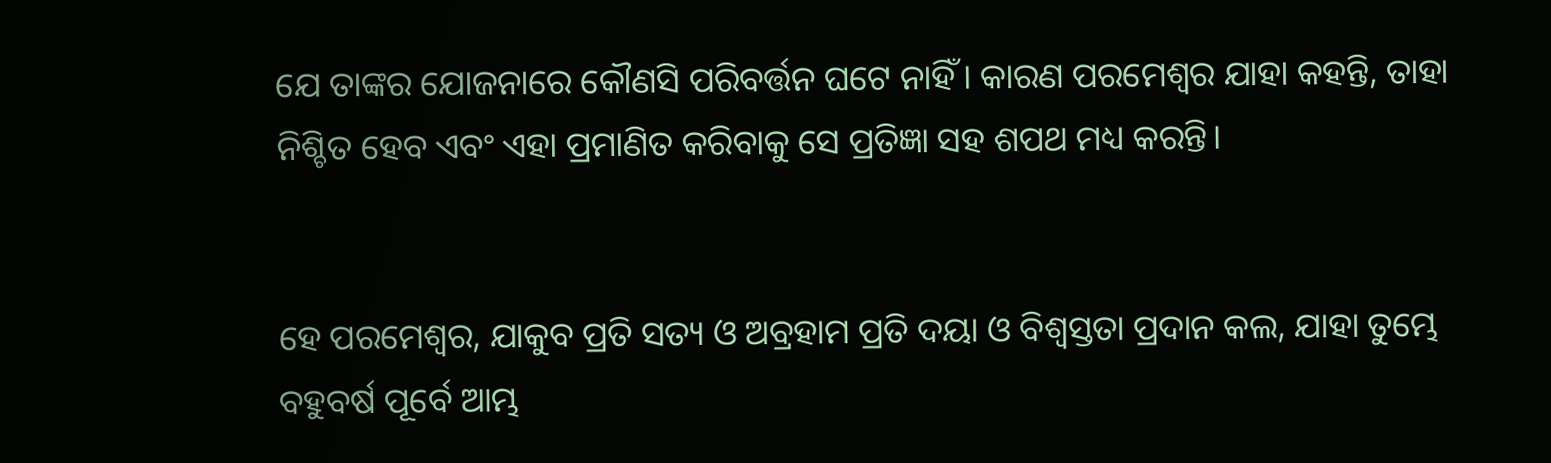ଯେ ତାଙ୍କର ଯୋଜନାରେ କୌଣସି ପରିବର୍ତ୍ତନ ଘଟେ ନାହିଁ। କାରଣ ପରମେଶ୍ୱର ଯାହା କହନ୍ତି, ତାହା ନିଶ୍ଚିତ ହେବ ଏବଂ ଏହା ପ୍ରମାଣିତ କରିବାକୁ ସେ ପ୍ରତିଜ୍ଞା ସହ ଶପଥ ମଧ୍ୟ କରନ୍ତି।


ହେ ପରମେଶ୍ୱର, ଯାକୁବ ପ୍ରତି ସତ୍ୟ ଓ ଅବ୍ରହାମ ପ୍ରତି ଦୟା ଓ ବିଶ୍ୱସ୍ତତା ପ୍ରଦାନ କଲ, ଯାହା ତୁମ୍ଭେ ବହୁବର୍ଷ ପୂର୍ବେ ଆମ୍ଭ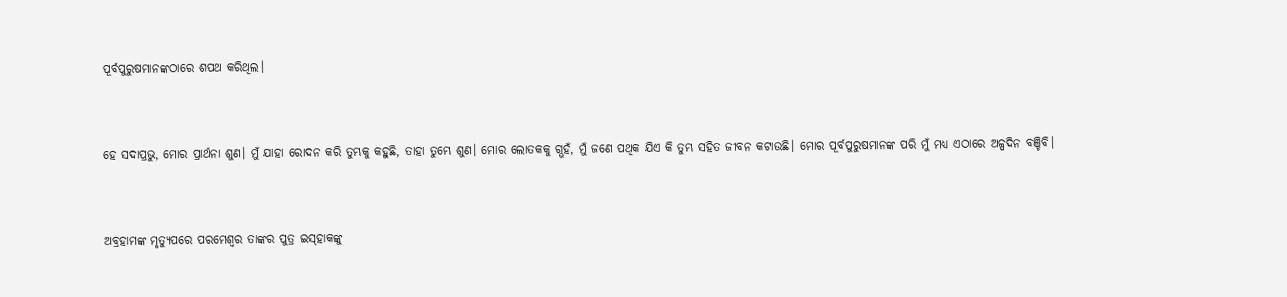ପୂର୍ବପୁରୁଷମାନଙ୍କଠାରେ ଶପଥ କରିଥିଲ।


ହେ ସଦାପ୍ରଭୁ, ମୋର ପ୍ରାର୍ଥନା ଶୁଣ। ମୁଁ ଯାହା ରୋଦନ କରି ତୁମ୍ଭକୁ କହୁଛି, ତାହା ତୁମ୍ଭେ ଶୁଣ। ମୋର ଲୋତକକୁ ଗ୍ଭହଁ, ମୁଁ ଜଣେ ପଥିକ ଯିଏ କି ତୁମ୍ଭ ସହିତ ଜୀବନ କଟାଉଛି। ମୋର ପୂର୍ବପୁରୁଷମାନଙ୍କ ପରି ମୁଁ ମଧ୍ୟ ଏଠାରେ ଅଳ୍ପଦିନ ବଞ୍ଚିବି।


ଅବ୍ରହାମଙ୍କ ମୃତ୍ୟୁପରେ ପରମେଶ୍ୱର ତାଙ୍କର ପୁତ୍ର ଇ‌ସ୍‌ହାକଙ୍କୁ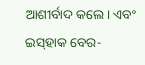ଆଶୀର୍ବାଦ କଲେ। ଏବଂ ଇ‌ସ୍‌ହାକ ବେର-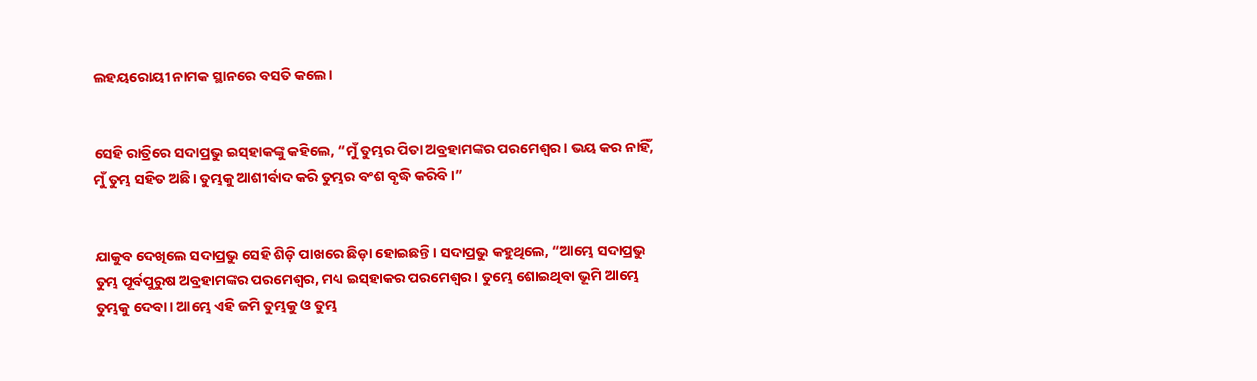ଲହୟରୋୟୀ ନାମକ ସ୍ଥାନରେ ବସତି କଲେ।


ସେହି ରାତ୍ରିରେ ସଦାପ୍ରଭୁ ଇ‌ସ୍‌ହାକଙ୍କୁ କହିଲେ, “ମୁଁ ତୁମ୍ଭର ପିତା ଅବ୍ରହାମଙ୍କର ପରମେଶ୍ୱର। ଭୟ କର ନାହିଁ, ମୁଁ ତୁମ୍ଭ ସହିତ ଅଛି। ତୁମ୍ଭକୁ ଆଶୀର୍ବାଦ କରି ତୁମ୍ଭର ବଂଶ ବୃଦ୍ଧି କରିବି।”


ଯାକୁବ ଦେଖିଲେ ସଦାପ୍ରଭୁ ସେହି ଶିଡ଼ି ପାଖରେ ଛିଡ଼ା ହୋଇଛନ୍ତି। ସଦାପ୍ରଭୁ କହୁଥିଲେ, “ଆମ୍ଭେ ସଦାପ୍ରଭୁ ତୁମ୍ଭ ପୂର୍ବପୁରୁଷ ଅବ୍ରହାମଙ୍କର ପରମେଶ୍ୱର, ମଧ୍ୟ ଇ‌ସ୍‌ହାକର ପରମେଶ୍ୱର। ତୁମ୍ଭେ ଶୋଇଥିବା ଭୂମି ଆମ୍ଭେ ତୁମ୍ଭକୁ ଦେବା। ଆମ୍ଭେ ଏହି ଜମି ତୁମ୍ଭକୁ ଓ ତୁମ୍ଭ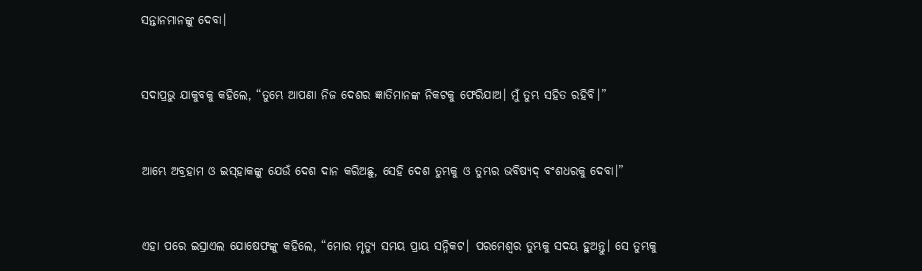ସନ୍ତାନମାନଙ୍କୁ ଦେବା।


ସଦାପ୍ରଭୁ ଯାକୁବକୁ କହିଲେ, “ତୁମ୍ଭେ ଆପଣା ନିଜ ଦେଶର ଜ୍ଞାତିମାନଙ୍କ ନିକଟକୁ ଫେରିଯାଅ। ମୁଁ ତୁମ୍ଭ ସହିତ ରହିବି।”


ଆମ୍ଭେ ଅବ୍ରହାମ ଓ ଇ‌ସ୍‌ହାକଙ୍କୁ ଯେଉଁ ଦେଶ ଦାନ କରିଅଛୁ, ସେହି ଦେଶ ତୁମ୍ଭକୁ ଓ ତୁମ୍ଭର ‌ଭବିଷ୍ୟ‌ଦ୍‌ ବଂଶଧରକୁ ଦେବା।”


ଏହା ପରେ ଇସ୍ରାଏଲ ଯୋଷେଫଙ୍କୁ କହିଲେ, “ମୋର ମୃତ୍ୟୁ ସମୟ ପ୍ରାୟ ସନ୍ନିକଟ। ପରମେଶ୍ୱର ତୁମ୍ଭକୁ ସଦୟ ହୁଅନ୍ତୁ। ସେ ତୁମ୍ଭକୁ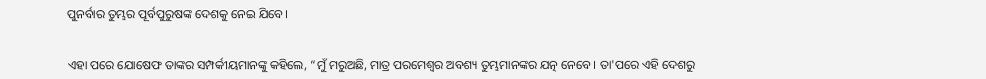ପୁନର୍ବାର ତୁମ୍ଭର ପୂର୍ବପୁରୁଷଙ୍କ ଦେଶକୁ ନେଇ ଯିବେ।


ଏହା ପରେ ଯୋଷେଫ ତାଙ୍କର ସମ୍ପର୍କୀୟମାନଙ୍କୁ କହିଲେ, “ମୁଁ ମରୁଅଛି, ମାତ୍ର ପରମେଶ୍ୱର ଅବଶ୍ୟ ତୁମ୍ଭମାନଙ୍କର ଯତ୍ନ ନେବେ। ତା'ପରେ ଏହି ଦେଶରୁ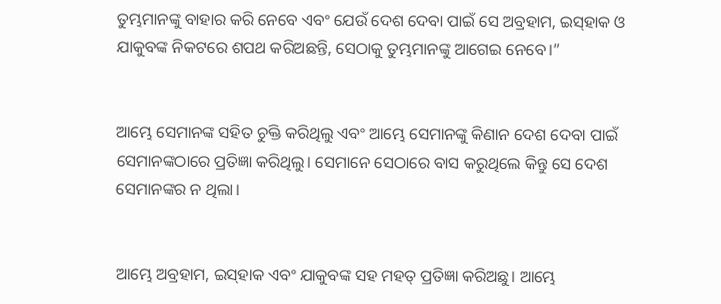ତୁମ୍ଭମାନଙ୍କୁ ବାହାର କରି ନେବେ ଏବଂ ଯେଉଁ ଦେଶ ଦେବା ପାଇଁ ସେ ଅବ୍ରହାମ, ଇ‌ସ୍‌ହାକ ଓ ଯାକୁବଙ୍କ ନିକଟରେ ଶପଥ କରିଅଛନ୍ତି, ସେଠାକୁ ତୁମ୍ଭମାନଙ୍କୁ ଆଗେଇ ନେବେ।”


ଆମ୍ଭେ ସେମାନଙ୍କ ସହିତ ଚୁକ୍ତି କରିଥିଲୁ ଏବଂ ଆମ୍ଭେ ସେମାନଙ୍କୁ କିଣାନ ଦେଶ ଦେବା ପାଇଁ ସେମାନଙ୍କଠାରେ ପ୍ରତିଜ୍ଞା କରିଥିଲୁ। ସେମାନେ ସେଠାରେ ବାସ କରୁଥିଲେ କିନ୍ତୁ ସେ ଦେଶ ସେମାନଙ୍କର ନ ଥିଲା।


ଆମ୍ଭେ ଅବ୍ରହାମ, ଇ‌ସ୍‌ହାକ ଏବଂ ଯାକୁବଙ୍କ ସହ ମହତ୍ ପ୍ରତିଜ୍ଞା କରିଅଛୁ। ଆମ୍ଭେ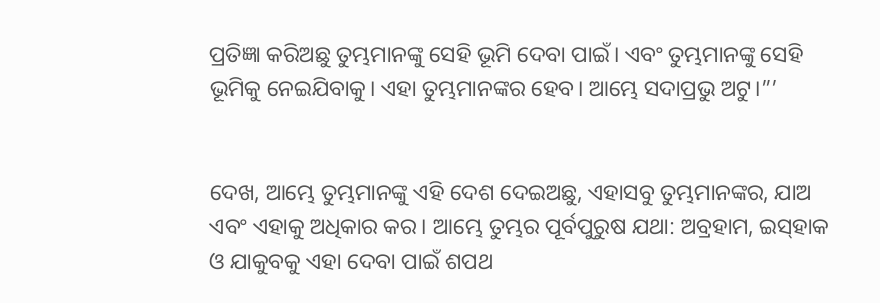ପ୍ରତିଜ୍ଞା କରିଅଛୁ ତୁମ୍ଭମାନଙ୍କୁ ସେହି ଭୂମି ଦେବା ପାଇଁ। ଏବଂ ତୁମ୍ଭମାନଙ୍କୁ ସେହି ଭୂମିକୁ ନେଇଯିବାକୁ। ଏହା ତୁମ୍ଭମାନଙ୍କର ହେବ। ଆମ୍ଭେ ସଦାପ୍ରଭୁ ଅଟୁ।”’


ଦେଖ, ଆମ୍ଭେ ତୁମ୍ଭମାନଙ୍କୁ ଏହି ଦେଶ ଦେଇଅଛୁ, ଏହାସବୁ ତୁମ୍ଭମାନଙ୍କର, ଯାଅ ଏବଂ ଏହାକୁ ଅଧିକାର କର। ଆମ୍ଭେ ତୁମ୍ଭର ପୂର୍ବପୁରୁଷ ଯଥା: ଅବ୍ରହାମ, ଇ‌ସ୍‌ହାକ ଓ ଯାକୁବକୁ ଏହା ଦେବା ପାଇଁ ଶପଥ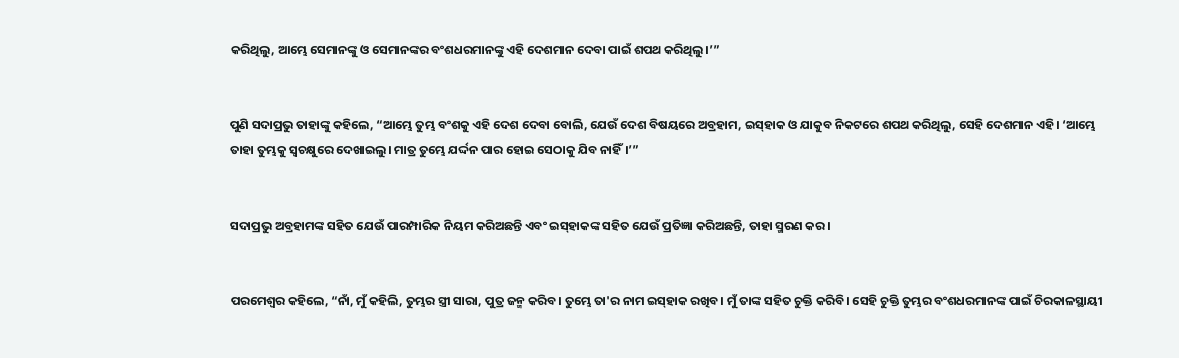କରିଥିଲୁ, ଆମ୍ଭେ ସେମାନଙ୍କୁ ଓ ସେମାନଙ୍କର ବଂଶଧରମାନଙ୍କୁ ଏହି ଦେଶମାନ ଦେବା ପାଇଁ ଶପଥ କରିଥିଲୁ।‌’”


ପୁଣି ସଦାପ୍ରଭୁ ତାହାଙ୍କୁ କହିଲେ, “ଆମ୍ଭେ ତୁମ୍ଭ ବଂଶକୁ ଏହି ଦେଶ ଦେବା ବୋଲି, ଯେଉଁ ଦେଶ ବିଷୟରେ ଅବ୍ରହାମ, ଇ‌ସ୍‌ହାକ ଓ ଯାକୁବ ନିକଟରେ ଶପଥ କରିଥିଲୁ, ସେହି ଦେଶମାନ ଏହି। ‘ଆମ୍ଭେ ତାହା ତୁମ୍ଭକୁ ସ୍ୱଚକ୍ଷୁରେ ଦେଖାଇଲୁ। ମାତ୍ର ତୁମ୍ଭେ ଯର୍ଦ୍ଦନ ପାର ହୋଇ ସେଠାକୁ ଯିବ ନାହିଁ।‌’”


ସଦାପ୍ରଭୁ ଅବ୍ରହାମଙ୍କ ସହିତ ଯେଉଁ ପାରମ୍ପାରିକ ନିୟମ କରିଅଛନ୍ତି ଏବଂ ଇ‌ସ୍‌ହାକଙ୍କ ସହିତ ଯେଉଁ ପ୍ରତିଜ୍ଞା କରିଅଛନ୍ତି, ତାହା ସ୍ମରଣ କର।


ପରମେଶ୍ୱର କହିଲେ, “ନାଁ, ମୁଁ କହିଲି, ତୁମ୍ଭର ସ୍ତ୍ରୀ ସାରା, ପୁତ୍ର ଜନ୍ମ କରିବ। ତୁମ୍ଭେ ତା'ର ନାମ ଇ‌ସ୍‌ହାକ ରଖିବ। ମୁଁ ତାଙ୍କ ସହିତ ଚୁକ୍ତି କରିବି। ସେହି ଚୁକ୍ତି ତୁମ୍ଭର ବଂଶଧରମାନଙ୍କ ପାଇଁ ଚିରକାଳସ୍ଥାୟୀ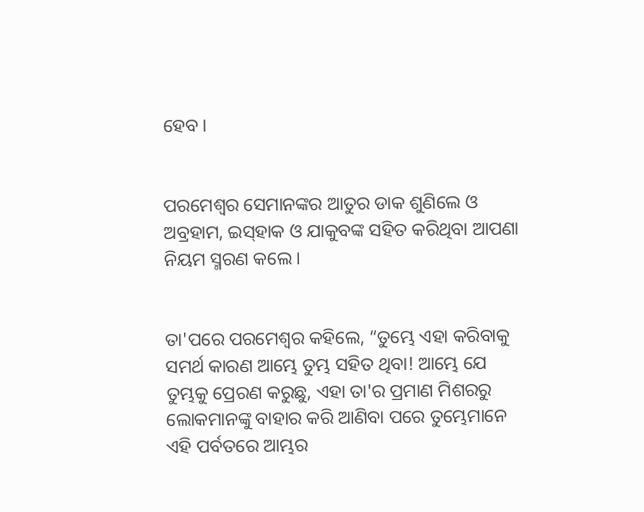ହେବ।


ପରମେଶ୍ୱର ସେମାନଙ୍କର ଆତୁର ଡାକ ଶୁଣିଲେ ଓ ଅବ୍ରହାମ, ଇ‌ସ୍‌ହାକ ଓ ଯାକୁବଙ୍କ ସହିତ କରିଥିବା ଆପଣା ନିୟମ ସ୍ମରଣ କଲେ।


ତା'ପରେ ପରମେଶ୍ୱର କହିଲେ, “ତୁମ୍ଭେ ଏହା କରିବାକୁ ସମର୍ଥ କାରଣ ଆମ୍ଭେ ତୁମ୍ଭ ସହିତ ଥିବା! ଆମ୍ଭେ ଯେ ତୁମ୍ଭକୁ ପ୍ରେରଣ କରୁଛୁ, ଏହା ତା'ର ପ୍ରମାଣ ମିଶରରୁ ଲୋକମାନଙ୍କୁ ବାହାର କରି ଆଣିବା ପରେ ତୁମ୍ଭେମାନେ ଏହି ପର୍ବତରେ ଆମ୍ଭର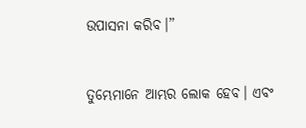ଉପାସନା କରିବ।”


ତୁମ୍ଭେମାନେ ଆମ୍ଭର ଲୋକ ହେବ। ଏବଂ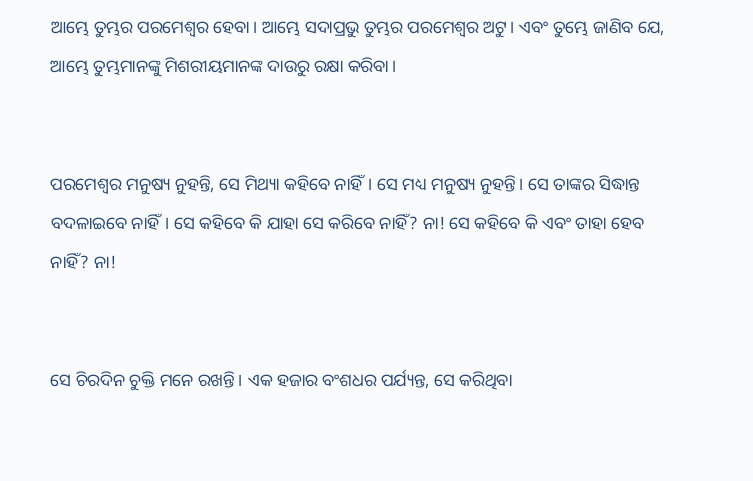ଆମ୍ଭେ ତୁମ୍ଭର ପରମେଶ୍ୱର ହେବା। ଆମ୍ଭେ ସଦାପ୍ରଭୁ ତୁମ୍ଭର ପରମେଶ୍ୱର ଅଟୁ। ଏବଂ ତୁମ୍ଭେ ଜାଣିବ ଯେ, ଆମ୍ଭେ ତୁମ୍ଭମାନଙ୍କୁ ମିଶରୀୟମାନଙ୍କ ଦାଉରୁ ରକ୍ଷା କରିବା।


ପରମେଶ୍ୱର ମନୁଷ୍ୟ ନୁହନ୍ତି, ସେ ମିଥ୍ୟା କହିବେ ନାହିଁ। ସେ ମଧ୍ୟ ମନୁଷ୍ୟ ନୁହନ୍ତି। ସେ ତାଙ୍କର ସିଦ୍ଧାନ୍ତ ବଦଳାଇବେ ନାହିଁ। ସେ କହିବେ କି ଯାହା ସେ କରିବେ ନାହିଁ? ନା! ସେ କହିବେ କି ଏବଂ ତାହା ହେବ ନାହିଁ? ନା!


ସେ ଚିରଦିନ ଚୁକ୍ତି ମନେ ରଖନ୍ତି। ଏକ ହଜାର ବଂଶଧର ପର୍ଯ୍ୟନ୍ତ, ସେ କରିଥିବା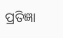ପ୍ରତିଜ୍ଞା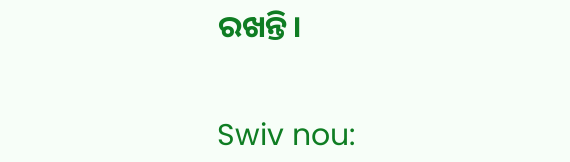ରଖନ୍ତି।


Swiv nou: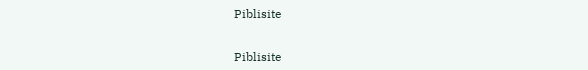Piblisite


Piblisite